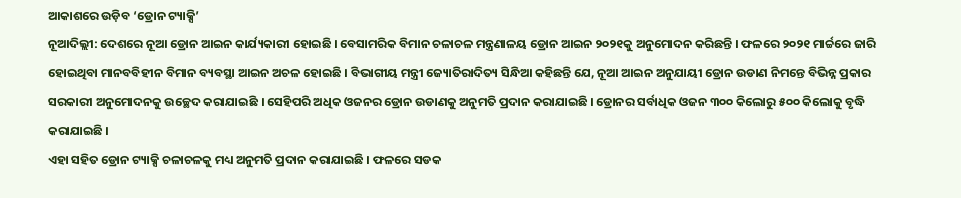ଆକାଶରେ ଉଡ଼ିବ ‘ଡ୍ରୋନ ଟ୍ୟାକ୍ସି’
ନୂଆଦିଲ୍ଲୀ: ଦେଶରେ ନୂଆ ଡ୍ରୋନ ଆଇନ କାର୍ଯ୍ୟକାରୀ ହୋଇଛି । ବେସାମରିକ ବିମାନ ଚଳାଚଳ ମନ୍ତ୍ରଣାଳୟ ଡ୍ରୋନ ଆଇନ ୨୦୨୧କୁ ଅନୁମୋଦନ କରିଛନ୍ତି । ଫଳରେ ୨୦୨୧ ମାର୍ଚ୍ଚରେ ଜାରି ହୋଇଥିବା ମାନବବିହୀନ ବିମାନ ବ୍ୟବସ୍ଥା ଆଇନ ଅଚଳ ହୋଇଛି । ବିଭାଗୀୟ ମନ୍ତ୍ରୀ ଜ୍ୟୋତିରାଦିତ୍ୟ ସିନ୍ଧିଆ କହିଛନ୍ତି ଯେ, ନୂଆ ଆଇନ ଅନୁଯାୟୀ ଡ୍ରୋନ ଉଡାଣ ନିମନ୍ତେ ବିଭିନ୍ନ ପ୍ରକାର ସରକାରୀ ଅନୁମୋଦନକୁ ଉଚ୍ଛେଦ କରାଯାଇଛି । ସେହିପରି ଅଧିକ ଓଜନର ଡ୍ରୋନ ଉଡାଣକୁ ଅନୁମତି ପ୍ରଦାନ କରାଯାଇଛି । ଡ୍ରୋନର ସର୍ବାଧିକ ଓଜନ ୩୦୦ କିଲୋରୁ ୫୦୦ କିଲୋକୁ ବୃଦ୍ଧି କରାଯାଇଛି ।
ଏହା ସହିତ ଡ୍ରୋନ ଟ୍ୟାକ୍ସି ଚଳାଚଳକୁ ମଧ୍ୟ ଅନୁମତି ପ୍ରଦାନ କରାଯାଇଛି । ଫଳରେ ସଡକ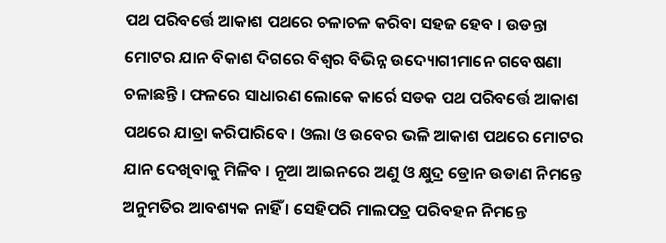ପଥ ପରିବର୍ତ୍ତେ ଆକାଶ ପଥରେ ଚଳାଚଳ କରିବା ସହଜ ହେବ । ଉଡନ୍ତା ମୋଟର ଯାନ ବିକାଶ ଦିଗରେ ବିଶ୍ୱର ବିଭିନ୍ନ ଉଦ୍ୟୋଗୀମାନେ ଗବେଷଣା ଚଳାଛନ୍ତି । ଫଳରେ ସାଧାରଣ ଲୋକେ କାର୍ରେ ସଡକ ପଥ ପରିବର୍ତ୍ତେ ଆକାଶ ପଥରେ ଯାତ୍ରା କରିପାରିବେ । ଓଲା ଓ ଉବେର ଭଳି ଆକାଶ ପଥରେ ମୋଟର ଯାନ ଦେଖିବାକୁ ମିଳିବ । ନୂଆ ଆଇନରେ ଅଣୁ ଓ କ୍ଷୁଦ୍ର ଡ୍ରୋନ ଉଡାଣ ନିମନ୍ତେ ଅନୁମତିର ଆବଶ୍ୟକ ନାହିଁ । ସେହିପରି ମାଲପତ୍ର ପରିବହନ ନିମନ୍ତେ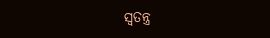ସ୍ୱତନ୍ତ୍ର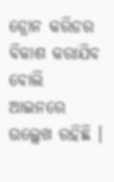ଡ୍ରୋନ କରିଡର ବିକାଶ କରାଯିବ ବୋଲି ଆଇନରେ ଉଲ୍ଲେଖ ରହିଛି ।